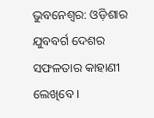ଭୁବନେଶ୍ବର: ଓଡ଼ିଶାର ଯୁବବର୍ଗ ଦେଶର ସଫଳତାର କାହାଣୀ ଲେଖିବେ ।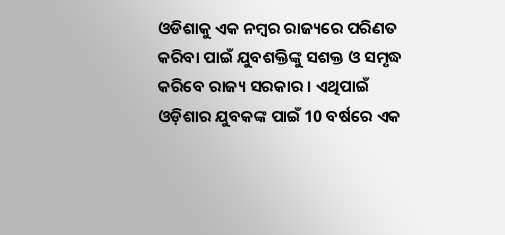ଓଡିଶାକୁ ଏକ ନମ୍ବର ରାଜ୍ୟରେ ପରିଣତ କରିବା ପାଇଁ ଯୁବଶକ୍ତିଙ୍କୁ ସଶକ୍ତ ଓ ସମୃଦ୍ଧ କରିବେ ରାଜ୍ୟ ସରକାର । ଏଥିପାଇଁ ଓଡ଼ିଶାର ଯୁବକଙ୍କ ପାଇଁ 10 ବର୍ଷରେ ଏକ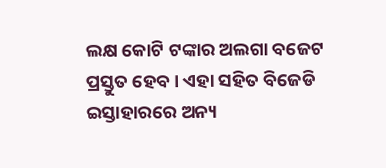ଲକ୍ଷ କୋଟି ଟଙ୍କାର ଅଲଗା ବଜେଟ ପ୍ରସ୍ତୁତ ହେବ । ଏହା ସହିତ ବିଜେଡି ଇସ୍ତାହାରରେ ଅନ୍ୟ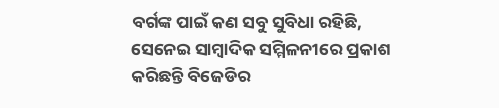ବର୍ଗଙ୍କ ପାଇଁ କଣ ସବୁ ସୁବିଧା ରହିଛି, ସେନେଇ ସାମ୍ବାଦିକ ସମ୍ମିଳନୀରେ ପ୍ରକାଶ କରିଛନ୍ତି ବିଜେଡିର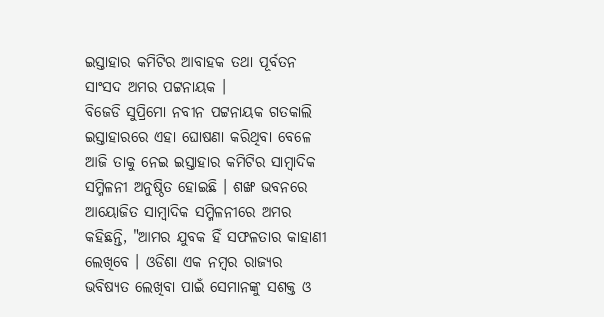ଇସ୍ତାହାର କମିଟିର ଆବାହକ ତଥା ପୂର୍ବତନ ସାଂସଦ ଅମର ପଟ୍ଟନାୟକ ।
ବିଜେଡି ସୁପ୍ରିମୋ ନବୀନ ପଟ୍ଟନାୟକ ଗତକାଲି ଇସ୍ତାହାରରେ ଏହା ଘୋଷଣା କରିଥିବା ବେଳେ ଆଜି ତାକୁ ନେଇ ଇସ୍ତାହାର କମିଟିର ସାମ୍ବାଦିକ ସମ୍ମିଳନୀ ଅନୁଷ୍ଠିତ ହୋଇଛି । ଶଙ୍ଖ ଭବନରେ ଆୟୋଜିତ ସାମ୍ବାଦିକ ସମ୍ମିଳନୀରେ ଅମର କହିଛନ୍ତି, "ଆମର ଯୁବକ ହିଁ ସଫଳତାର କାହାଣୀ ଲେଖିବେ । ଓଡିଶା ଏକ ନମ୍ବର ରାଜ୍ୟର ଭବିଷ୍ୟତ ଲେଖିବା ପାଇଁ ସେମାନଙ୍କୁ ସଶକ୍ତ ଓ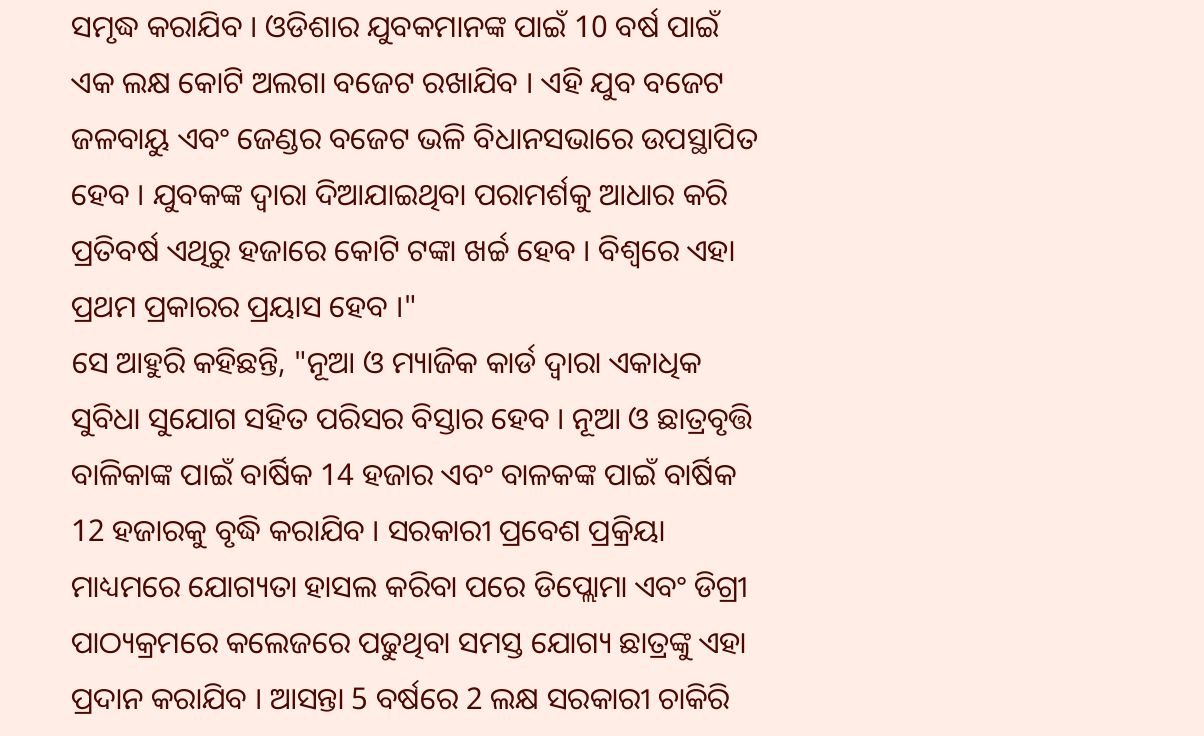ସମୃଦ୍ଧ କରାଯିବ । ଓଡିଶାର ଯୁବକମାନଙ୍କ ପାଇଁ 10 ବର୍ଷ ପାଇଁ ଏକ ଲକ୍ଷ କୋଟି ଅଲଗା ବଜେଟ ରଖାଯିବ । ଏହି ଯୁବ ବଜେଟ ଜଳବାୟୁ ଏବଂ ଜେଣ୍ଡର ବଜେଟ ଭଳି ବିଧାନସଭାରେ ଉପସ୍ଥାପିତ ହେବ । ଯୁବକଙ୍କ ଦ୍ବାରା ଦିଆଯାଇଥିବା ପରାମର୍ଶକୁ ଆଧାର କରି ପ୍ରତିବର୍ଷ ଏଥିରୁ ହଜାରେ କୋଟି ଟଙ୍କା ଖର୍ଚ୍ଚ ହେବ । ବିଶ୍ବରେ ଏହା ପ୍ରଥମ ପ୍ରକାରର ପ୍ରୟାସ ହେବ ।"
ସେ ଆହୁରି କହିଛନ୍ତି, "ନୂଆ ଓ ମ୍ୟାଜିକ କାର୍ଡ ଦ୍ବାରା ଏକାଧିକ ସୁବିଧା ସୁଯୋଗ ସହିତ ପରିସର ବିସ୍ତାର ହେବ । ନୂଆ ଓ ଛାତ୍ରବୃତ୍ତି ବାଳିକାଙ୍କ ପାଇଁ ବାର୍ଷିକ 14 ହଜାର ଏବଂ ବାଳକଙ୍କ ପାଇଁ ବାର୍ଷିକ 12 ହଜାରକୁ ବୃଦ୍ଧି କରାଯିବ । ସରକାରୀ ପ୍ରବେଶ ପ୍ରକ୍ରିୟା ମାଧ୍ୟମରେ ଯୋଗ୍ୟତା ହାସଲ କରିବା ପରେ ଡିପ୍ଲୋମା ଏବଂ ଡିଗ୍ରୀ ପାଠ୍ୟକ୍ରମରେ କଲେଜରେ ପଢୁଥିବା ସମସ୍ତ ଯୋଗ୍ୟ ଛାତ୍ରଙ୍କୁ ଏହା ପ୍ରଦାନ କରାଯିବ । ଆସନ୍ତା 5 ବର୍ଷରେ 2 ଲକ୍ଷ ସରକାରୀ ଚାକିରି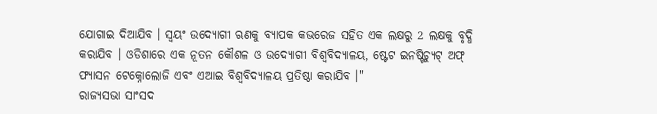ଯୋଗାଇ ଦିଆଯିବ । ସ୍ବୟଂ ଉଦ୍ୟୋଗୀ ଋଣକୁ ବ୍ୟାପକ କଭରେଜ ସହିତ ଏକ ଲକ୍ଷରୁ 2 ଲକ୍ଷକୁ ବୃଦ୍ଧି କରାଯିବ । ଓଡିଶାରେ ଏକ ନୂତନ କୌଶଳ ଓ ଉଦ୍ୟୋଗୀ ବିଶ୍ବବିଦ୍ୟାଳୟ, ଷ୍ଟେଟ ଇନଷ୍ଟିଚ୍ୟୁଟ୍ ଅଫ୍ ଫ୍ୟାସନ ଟେକ୍ନୋଲୋଜି ଏବଂ ଏଆଇ ବିଶ୍ବବିଦ୍ୟାଳୟ ପ୍ରତିଷ୍ଠା କରାଯିବ ।"
ରାଜ୍ୟସଭା ସାଂସଦ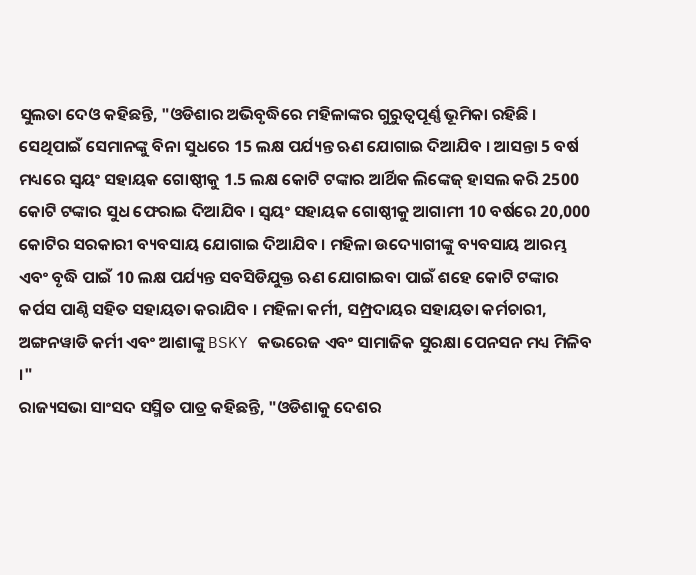ସୁଲତା ଦେଓ କହିଛନ୍ତି, "ଓଡିଶାର ଅଭିବୃଦ୍ଧିରେ ମହିଳାଙ୍କର ଗୁରୁତ୍ବପୂର୍ଣ୍ଣ ଭୂମିକା ରହିଛି । ସେଥିପାଇଁ ସେମାନଙ୍କୁ ବିନା ସୁଧରେ 15 ଲକ୍ଷ ପର୍ଯ୍ୟନ୍ତ ଋଣ ଯୋଗାଇ ଦିଆଯିବ । ଆସନ୍ତା 5 ବର୍ଷ ମଧ୍ୟରେ ସ୍ବୟଂ ସହାୟକ ଗୋଷ୍ଠୀକୁ 1.5 ଲକ୍ଷ କୋଟି ଟଙ୍କାର ଆର୍ଥିକ ଲିଙ୍କେଜ୍ ହାସଲ କରି 2500 କୋଟି ଟଙ୍କାର ସୁଧ ଫେରାଇ ଦିଆଯିବ । ସ୍ବୟଂ ସହାୟକ ଗୋଷ୍ଠୀକୁ ଆଗାମୀ 10 ବର୍ଷରେ 20,000 କୋଟିର ସରକାରୀ ବ୍ୟବସାୟ ଯୋଗାଇ ଦିଆଯିବ । ମହିଳା ଉଦ୍ୟୋଗୀଙ୍କୁ ବ୍ୟବସାୟ ଆରମ୍ଭ ଏବଂ ବୃଦ୍ଧି ପାଇଁ 10 ଲକ୍ଷ ପର୍ଯ୍ୟନ୍ତ ସବସିଡିଯୁକ୍ତ ଋଣ ଯୋଗାଇବା ପାଇଁ ଶହେ କୋଟି ଟଙ୍କାର କର୍ପସ ପାଣ୍ଠି ସହିତ ସହାୟତା କରାଯିବ । ମହିଳା କର୍ମୀ, ସମ୍ପ୍ରଦାୟର ସହାୟତା କର୍ମଚାରୀ, ଅଙ୍ଗନୱାଡି କର୍ମୀ ଏବଂ ଆଶାଙ୍କୁ BSKY କଭରେଜ ଏବଂ ସାମାଜିକ ସୁରକ୍ଷା ପେନସନ ମଧ୍ୟ ମିଳିବ ।"
ରାଜ୍ୟସଭା ସାଂସଦ ସସ୍ମିତ ପାତ୍ର କହିଛନ୍ତି, "ଓଡିଶାକୁ ଦେଶର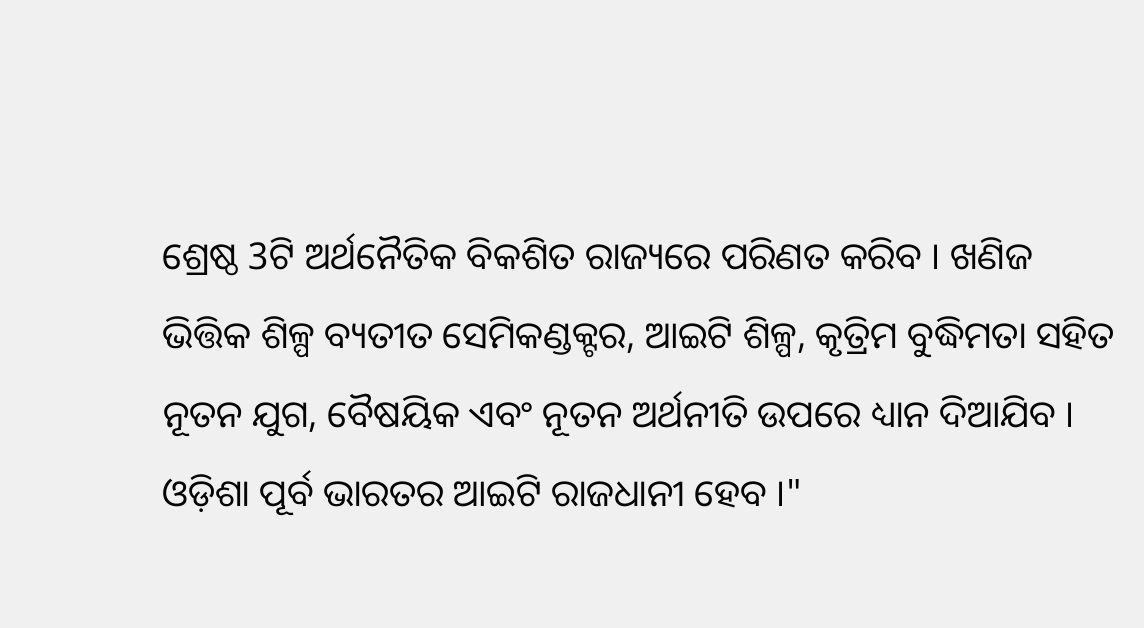ଶ୍ରେଷ୍ଠ 3ଟି ଅର୍ଥନୈତିକ ବିକଶିତ ରାଜ୍ୟରେ ପରିଣତ କରିବ । ଖଣିଜ ଭିତ୍ତିକ ଶିଳ୍ପ ବ୍ୟତୀତ ସେମିକଣ୍ଡକ୍ଟର, ଆଇଟି ଶିଳ୍ପ, କୃତ୍ରିମ ବୁଦ୍ଧିମତା ସହିତ ନୂତନ ଯୁଗ, ବୈଷୟିକ ଏବଂ ନୂତନ ଅର୍ଥନୀତି ଉପରେ ଧ୍ୟାନ ଦିଆଯିବ । ଓଡ଼ିଶା ପୂର୍ବ ଭାରତର ଆଇଟି ରାଜଧାନୀ ହେବ ।"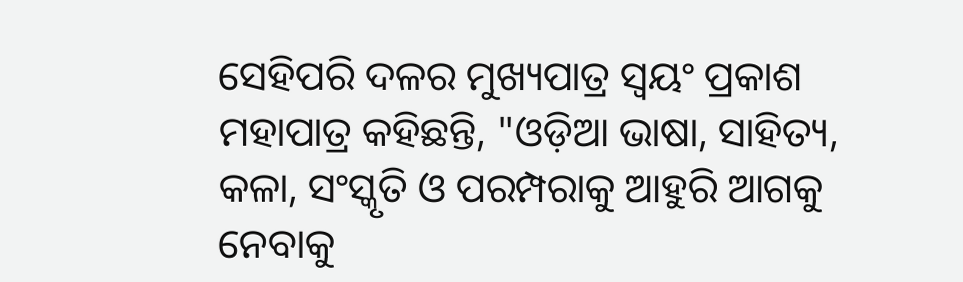ସେହିପରି ଦଳର ମୁଖ୍ୟପାତ୍ର ସ୍ବୟଂ ପ୍ରକାଶ ମହାପାତ୍ର କହିଛନ୍ତି, "ଓଡ଼ିଆ ଭାଷା, ସାହିତ୍ୟ, କଳା, ସଂସ୍କୃତି ଓ ପରମ୍ପରାକୁ ଆହୁରି ଆଗକୁ ନେବାକୁ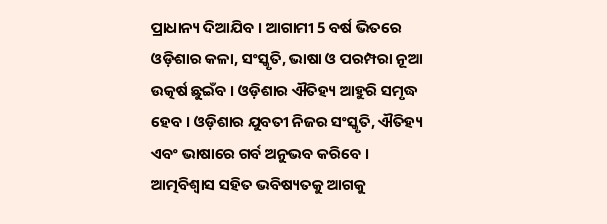ପ୍ରାଧାନ୍ୟ ଦିଆଯିବ । ଆଗାମୀ 5 ବର୍ଷ ଭିତରେ ଓଡ଼ିଶାର କଳା, ସଂସ୍କୃତି, ଭାଷା ଓ ପରମ୍ପରା ନୂଆ ଉତ୍କର୍ଷ ଛୁଇଁବ । ଓଡ଼ିଶାର ଐତିହ୍ୟ ଆହୁରି ସମୃଦ୍ଧ ହେବ । ଓଡ଼ିଶାର ଯୁବତୀ ନିଜର ସଂସ୍କୃତି, ଐତିହ୍ୟ ଏବଂ ଭାଷାରେ ଗର୍ବ ଅନୁଭବ କରିବେ । ଆତ୍ମବିଶ୍ବାସ ସହିତ ଭବିଷ୍ୟତକୁ ଆଗକୁ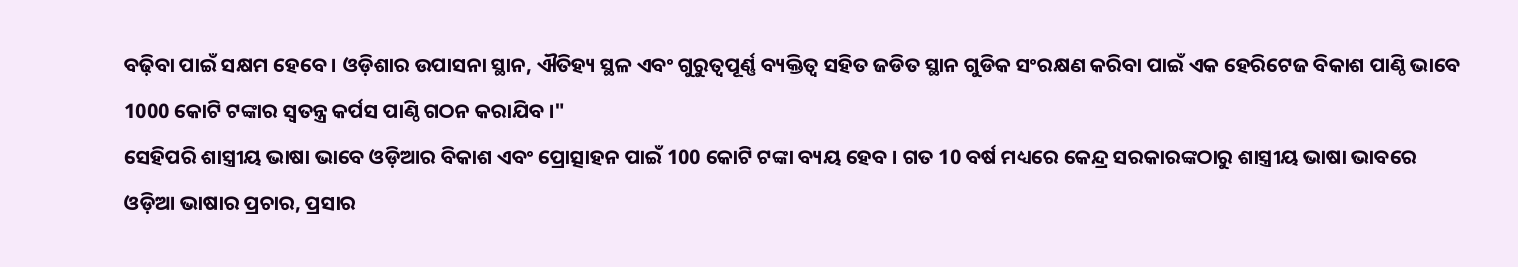ବଢ଼ିବା ପାଇଁ ସକ୍ଷମ ହେବେ । ଓଡ଼ିଶାର ଉପାସନା ସ୍ଥାନ, ଐତିହ୍ୟ ସ୍ଥଳ ଏବଂ ଗୁରୁତ୍ବପୂର୍ଣ୍ଣ ବ୍ୟକ୍ତିତ୍ବ ସହିତ ଜଡିତ ସ୍ଥାନ ଗୁଡିକ ସଂରକ୍ଷଣ କରିବା ପାଇଁ ଏକ ହେରିଟେଜ ବିକାଶ ପାଣ୍ଠି ଭାବେ 1000 କୋଟି ଟଙ୍କାର ସ୍ବତନ୍ତ୍ର କର୍ପସ ପାଣ୍ଠି ଗଠନ କରାଯିବ ।"
ସେହିପରି ଶାସ୍ତ୍ରୀୟ ଭାଷା ଭାବେ ଓଡ଼ିଆର ବିକାଶ ଏବଂ ପ୍ରୋତ୍ସାହନ ପାଇଁ 100 କୋଟି ଟଙ୍କା ବ୍ୟୟ ହେବ । ଗତ 10 ବର୍ଷ ମଧ୍ୟରେ କେନ୍ଦ୍ର ସରକାରଙ୍କଠାରୁ ଶାସ୍ତ୍ରୀୟ ଭାଷା ଭାବରେ ଓଡ଼ିଆ ଭାଷାର ପ୍ରଚାର, ପ୍ରସାର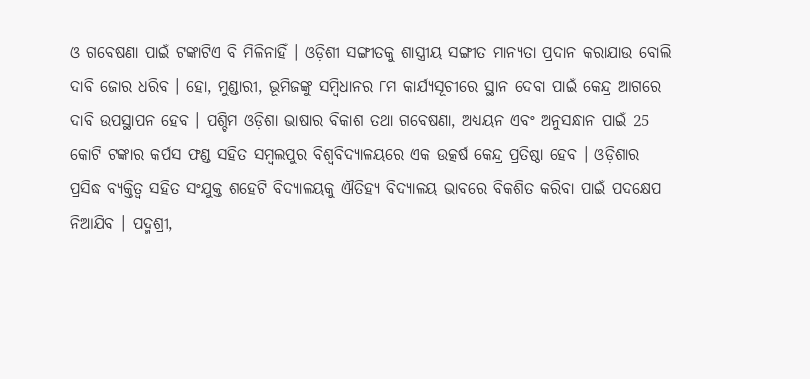ଓ ଗବେଷଣା ପାଇଁ ଟଙ୍କାଟିଏ ବି ମିଳିନାହିଁ । ଓଡ଼ିଶୀ ସଙ୍ଗୀତକୁ ଶାସ୍ତ୍ରୀୟ ସଙ୍ଗୀତ ମାନ୍ୟତା ପ୍ରଦାନ କରାଯାଉ ବୋଲି ଦାବି ଜୋର ଧରିବ । ହୋ, ମୁଣ୍ଡାରୀ, ଭୂମିଜଙ୍କୁ ସମ୍ବିଧାନର ୮ମ କାର୍ଯ୍ୟସୂଚୀରେ ସ୍ଥାନ ଦେବା ପାଇଁ କେନ୍ଦ୍ର ଆଗରେ ଦାବି ଉପସ୍ଥାପନ ହେବ । ପଶ୍ଚିମ ଓଡ଼ିଶା ଭାଷାର ବିକାଶ ତଥା ଗବେଷଣା, ଅଧ୍ୟୟନ ଏବଂ ଅନୁସନ୍ଧାନ ପାଇଁ 25 କୋଟି ଟଙ୍କାର କର୍ପସ ଫଣ୍ଡ ସହିତ ସମ୍ବଲପୁର ବିଶ୍ବବିଦ୍ୟାଳୟରେ ଏକ ଉତ୍କର୍ଷ କେନ୍ଦ୍ର ପ୍ରତିଷ୍ଠା ହେବ । ଓଡ଼ିଶାର ପ୍ରସିଦ୍ଧ ବ୍ୟକ୍ତିତ୍ବ ସହିତ ସଂଯୁକ୍ତ ଶହେଟି ବିଦ୍ୟାଳୟକୁ ଐତିହ୍ୟ ବିଦ୍ୟାଳୟ ଭାବରେ ବିକଶିତ କରିବା ପାଇଁ ପଦକ୍ଷେପ ନିଆଯିବ । ପଦ୍ମଶ୍ରୀ,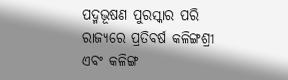ପଦ୍ମଭୂଷଣ ପୁରସ୍କାର ପରି ରାଜ୍ୟରେ ପ୍ରତିବର୍ଷ କଳିଙ୍ଗଶ୍ରୀ ଏବଂ କଳିଙ୍ଗ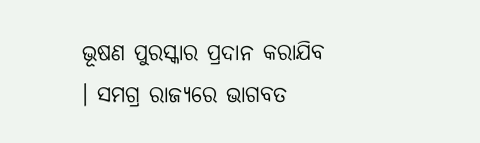ଭୂଷଣ ପୁରସ୍କାର ପ୍ରଦାନ କରାଯିବ । ସମଗ୍ର ରାଜ୍ୟରେ ଭାଗବତ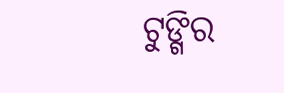ଟୁଙ୍ଗିର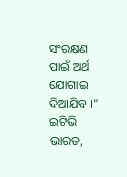ସଂରକ୍ଷଣ ପାଇଁ ଅର୍ଥ ଯୋଗାଇ ଦିଆଯିବ ।"
ଇଟିଭି ଭାରତ,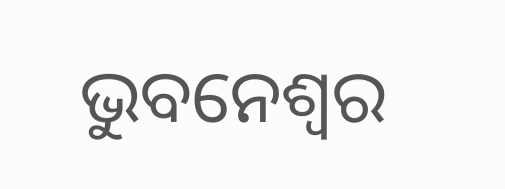ଭୁବନେଶ୍ବର